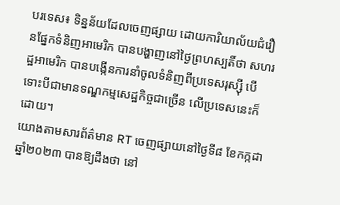បរទេស៖ ទិន្នន័យដែលចេញផ្សាយ ដោយការិយាល័យជំរឿនផ្នែកទំនិញអាមេរិក បានបង្ហាញនៅថ្ងៃព្រហស្បតិ៍ថា សហរដ្ឋអាមេរិក បានបង្កើនការនាំចូលទំនិញពីប្រទេសរុស្ស៊ី បើទោះបីជាមានទណ្ឌកម្មសេដ្ឋកិច្ចជាច្រើន លើប្រទេសនេះក៏ដោយ។
យោងតាមសារព័ត៌មាន RT ចេញផ្សាយនៅថ្ងៃទី៨ ខែកក្កដា ឆ្នាំ២០២៣ បានឱ្យដឹងថា នៅ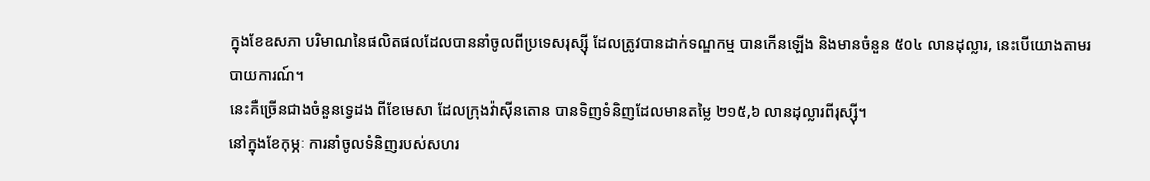ក្នុងខែឧសភា បរិមាណនៃផលិតផលដែលបាននាំចូលពីប្រទេសរុស្ស៊ី ដែលត្រូវបានដាក់ទណ្ឌកម្ម បានកើនឡើង និងមានចំនួន ៥០៤ លានដុល្លារ, នេះបើយោងតាមរបាយការណ៍។
នេះគឺច្រើនជាងចំនួនទ្វេដង ពីខែមេសា ដែលក្រុងវ៉ាស៊ីនតោន បានទិញទំនិញដែលមានតម្លៃ ២១៥,៦ លានដុល្លារពីរុស្ស៊ី។
នៅក្នុងខែកុម្ភៈ ការនាំចូលទំនិញរបស់សហរ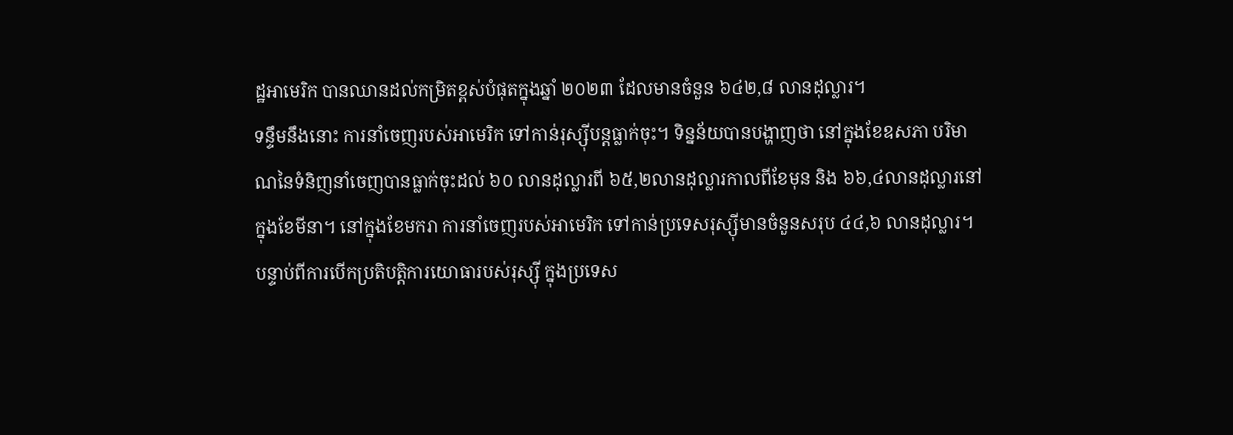ដ្ឋអាមេរិក បានឈានដល់កម្រិតខ្ពស់បំផុតក្នុងឆ្នាំ ២០២៣ ដែលមានចំនួន ៦៤២,៨ លានដុល្លារ។
ទន្ទឹមនឹងនោះ ការនាំចេញរបស់អាមេរិក ទៅកាន់រុស្ស៊ីបន្តធ្លាក់ចុះ។ ទិន្នន័យបានបង្ហាញថា នៅក្នុងខែឧសភា បរិមាណនៃទំនិញនាំចេញបានធ្លាក់ចុះដល់ ៦០ លានដុល្លារពី ៦៥,២លានដុល្លារកាលពីខែមុន និង ៦៦,៤លានដុល្លារនៅក្នុងខែមីនា។ នៅក្នុងខែមករា ការនាំចេញរបស់អាមេរិក ទៅកាន់ប្រទេសរុស្ស៊ីមានចំនួនសរុប ៤៤,៦ លានដុល្លារ។
បន្ទាប់ពីការបើកប្រតិបត្តិការយោធារបស់រុស្ស៊ី ក្នុងប្រទេស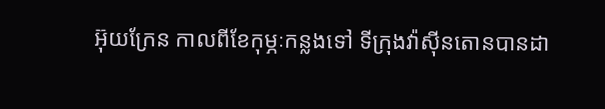អ៊ុយក្រែន កាលពីខែកុម្ភៈកន្លងទៅ ទីក្រុងវ៉ាស៊ីនតោនបានដា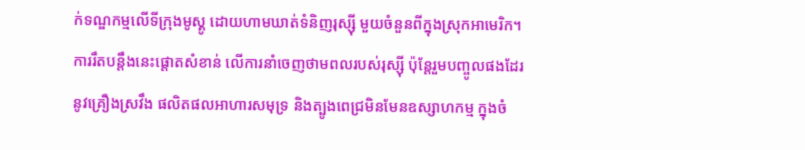ក់ទណ្ឌកម្មលើទីក្រុងមូស្គូ ដោយហាមឃាត់ទំនិញរុស្ស៊ី មួយចំនួនពីក្នុងស្រុកអាមេរិក។ ការរឹតបន្តឹងនេះផ្តោតសំខាន់ លើការនាំចេញថាមពលរបស់រុស្ស៊ី ប៉ុន្តែរួមបញ្ចូលផងដែរនូវគ្រឿងស្រវឹង ផលិតផលអាហារសមុទ្រ និងត្បូងពេជ្រមិនមែនឧស្សាហកម្ម ក្នុងចំ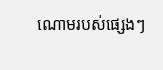ណោមរបស់ផ្សេងៗ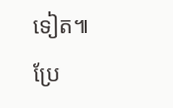ទៀត៕
ប្រែ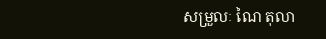សម្រួលៈ ណៃ តុលា